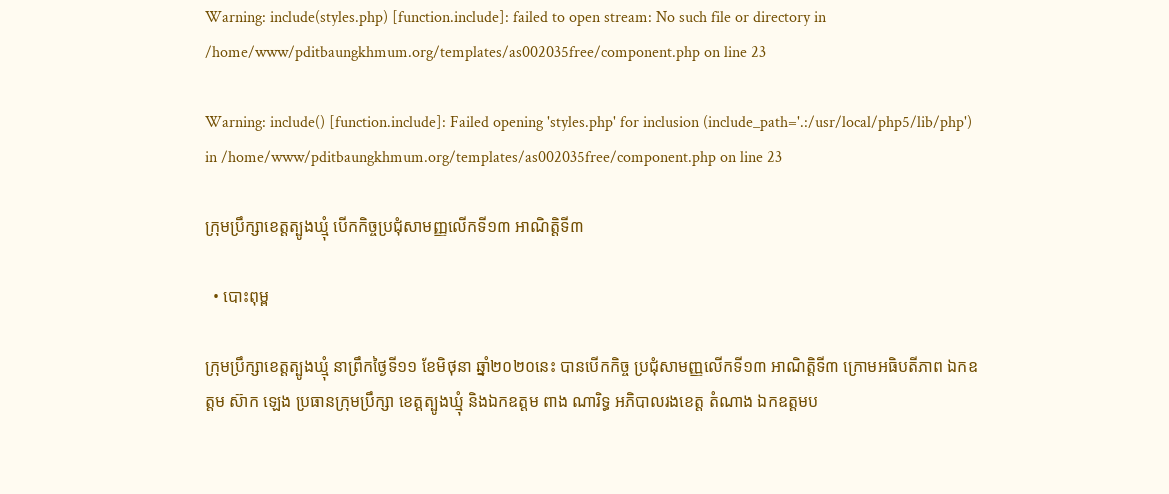Warning: include(styles.php) [function.include]: failed to open stream: No such file or directory in /home/www/pditbaungkhmum.org/templates/as002035free/component.php on line 23

Warning: include() [function.include]: Failed opening 'styles.php' for inclusion (include_path='.:/usr/local/php5/lib/php') in /home/www/pditbaungkhmum.org/templates/as002035free/component.php on line 23

ក្រុមប្រឹក្សាខេត្តត្បូងឃ្មុំ បើកកិច្ចប្រជុំសាមញ្ញលើកទី១៣ អាណិត្តិទី៣

  • បោះពុម្ព

ក្រុមប្រឹក្សាខេត្តត្បូងឃ្មុំ នាព្រឹកថ្ងៃទី១១ ខែមិថុនា ឆ្នាំ២០២០នេះ បានបើកកិច្ច ប្រជុំសាមញ្ញលើកទី១៣ អាណិត្តិទី៣ ក្រោមអធិបតីភាព ឯកឧត្តម ស៊ាក ឡេង ប្រធានក្រុមប្រឹក្សា ខេត្តត្បូងឃ្មុំ និងឯកឧត្តម ពាង ណារិទ្ធ អភិបាលរងខេត្ត តំណាង ឯកឧត្តមប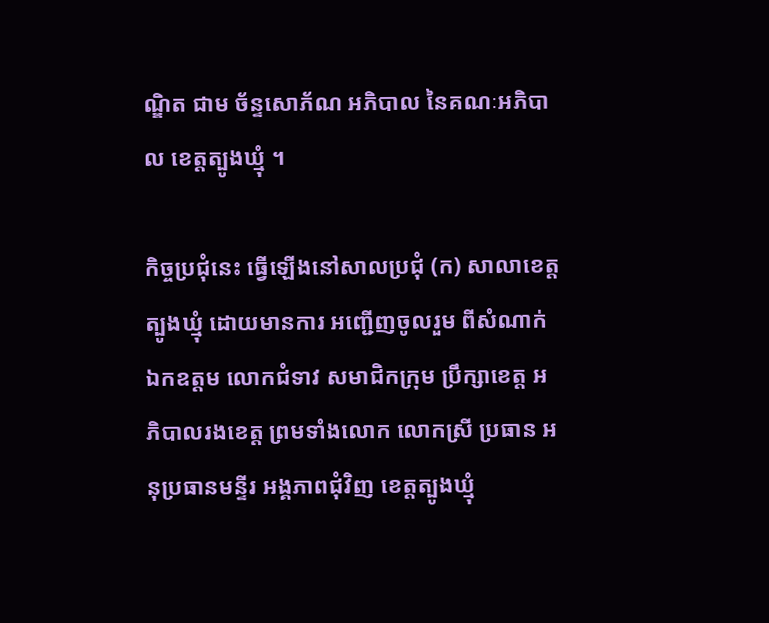ណ្ឌិត ជាម ច័ន្ទសោភ័ណ អភិបាល នៃគណៈអភិបាល ខេត្តត្បូងឃ្មុំ ។

កិច្ចប្រជុំនេះ ធ្វើឡើងនៅសាលប្រជុំ (ក) សាលាខេត្តត្បូងឃ្មុំ ដោយមានការ អញ្ជើញចូលរួម ពីសំណាក់ឯកឧត្តម លោកជំទាវ សមាជិកក្រុម ប្រឹក្សាខេត្ត អភិបាលរងខេត្ត ព្រមទាំងលោក លោកស្រី ប្រធាន អនុប្រធានមន្ទីរ អង្គភាពជុំវិញ ខេត្តត្បូងឃ្មុំ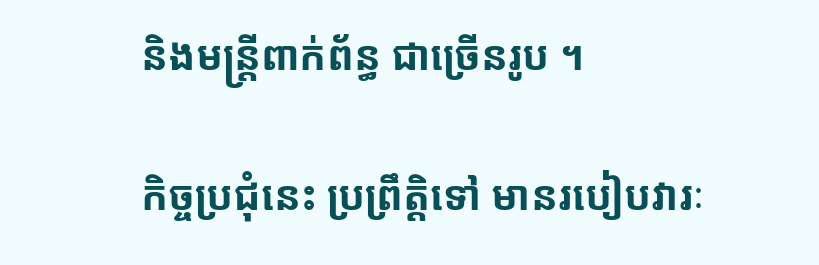និងមន្ត្រីពាក់ព័ន្ធ ជាច្រើនរូប ។

កិច្ចប្រជុំនេះ ប្រព្រឹត្តិទៅ មានរបៀបវារៈ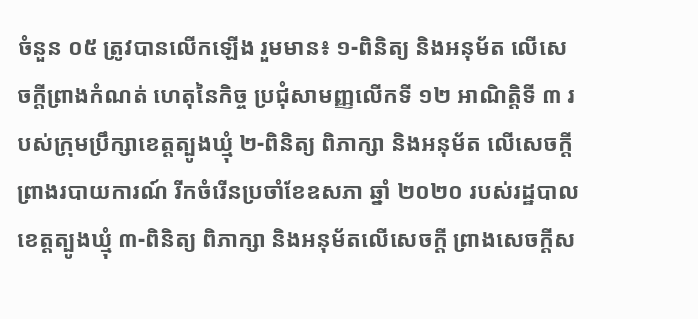ចំនួន ០៥ ត្រូវបានលើកឡើង រួមមាន៖ ១-ពិនិត្យ និងអនុម័ត លើសេចក្តីព្រាងកំណត់ ហេតុនៃកិច្ច ប្រជុំសាមញ្ញលើកទី ១២ អាណិត្តិទី ៣ របស់ក្រុមប្រឹក្សាខេត្តត្បូងឃ្មុំ ២-ពិនិត្យ ពិភាក្សា និងអនុម័ត លើសេចក្តីព្រាងរបាយការណ៍ រីកចំរើនប្រចាំខែឧសភា ឆ្នាំ ២០២០ របស់រដ្ឋបាល ខេត្តត្បូងឃ្មុំ ៣-ពិនិត្យ ពិភាក្សា និងអនុម័តលើសេចក្តី ព្រាងសេចក្តីស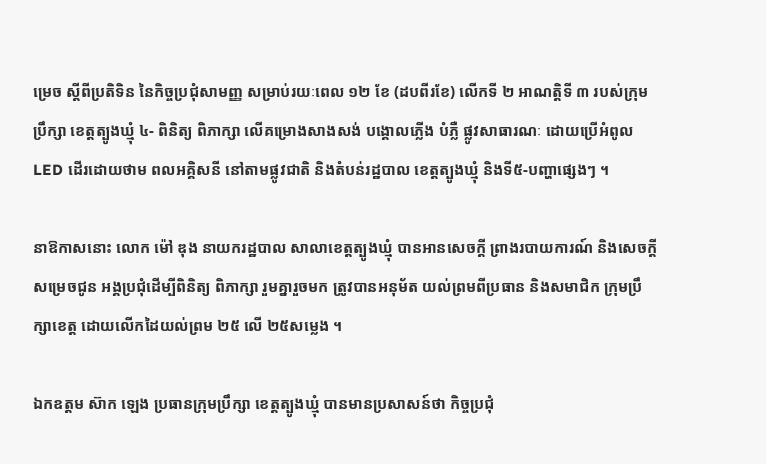ម្រេច ស្ដីពីប្រតិទិន នៃកិច្ចប្រជុំសាមញ្ញ សម្រាប់រយៈពេល ១២ ខែ (ដបពីរខែ) លើកទី ២ អាណត្តិទី ៣ របស់ក្រុមប្រឹក្សា ខេត្តត្បូងឃ្មុំ ៤- ពិនិត្យ ពិភាក្សា លើគម្រោងសាងសង់ បង្គោលភ្លើង បំភ្លឺ ផ្លូវសាធារណៈ ដោយប្រើអំពូល LED ដើរដោយថាម ពលអគ្គិសនី នៅតាមផ្លូវជាតិ និងតំបន់រដ្ឋបាល ខេត្តត្បូងឃ្មុំ និងទី៥-បញ្ហាផ្សេងៗ ។

នាឱកាសនោះ លោក ម៉ៅ ឌុង នាយករដ្ឋបាល សាលាខេត្តត្បូងឃ្មុំ បានអានសេចក្តី ព្រាងរបាយការណ៍ និងសេចក្តីសម្រេចជូន អង្គប្រជុំដើម្បីពិនិត្យ ពិភាក្សា រួមគ្នារួចមក ត្រូវបានអនុម័ត យល់ព្រមពីប្រធាន និងសមាជិក ក្រុមប្រឹក្សាខេត្ត ដោយលើកដៃយល់ព្រម ២៥ លើ ២៥សម្លេង ។

ឯកឧត្ដម ស៊ាក ឡេង ប្រធានក្រុមប្រឹក្សា ខេត្តត្បូងឃ្មុំ បានមានប្រសាសន៍ថា កិច្ចប្រជុំ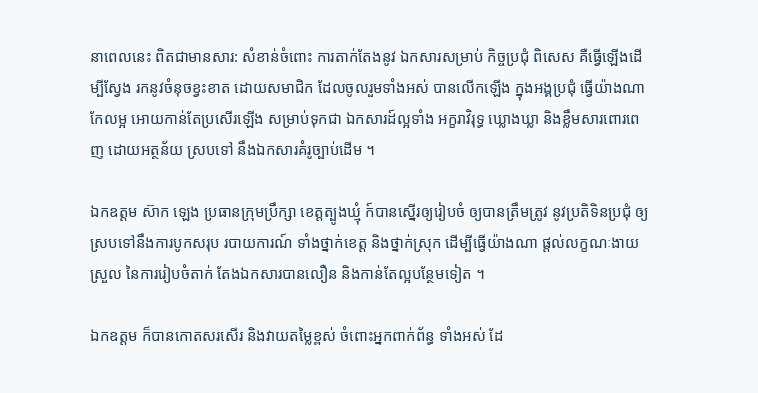នាពេលនេះ ពិតជាមានសារ: សំខាន់ចំពោះ ការតាក់តែងនូវ ឯកសារសម្រាប់ កិច្ចប្រជុំ ពិសេស គឺធ្វើឡើងដើម្បីស្វែង រកនូវចំនុចខ្វះខាត ដោយសមាជិក ដែលចូលរួមទាំងអស់ បានលើកឡើង ក្នុងអង្គប្រជុំ ធ្វើយ៉ាងណាកែលម្អ អោយកាន់តែប្រសើរឡើង សម្រាប់ទុកជា ឯកសារដ៍ល្អទាំង អក្ខរាវិរុទ្ធ ឃ្លោងឃ្លា និងខ្លឹមសារពោរពេញ ដោយអត្ថន័យ ស្របទៅ នឹងឯកសារគំរូច្បាប់ដើម ។

ឯកឧត្តម ស៊ាក ឡេង ប្រធានក្រុមប្រឹក្សា ខេត្តត្បូងឃ្មុំ ក៍បានស្នើរឲ្យរៀបចំ ឲ្យបានត្រឹមត្រូវ នូវប្រតិទិនប្រជុំ ឲ្យស្របទៅនឹងការបូកសរុប របាយការណ៍ ទាំងថ្នាក់ខេត្ត និងថ្នាក់ស្រុក ដើម្បីធ្វើយ៉ាងណា ផ្តល់លក្ខណៈងាយស្រួល នៃការរៀបចំតាក់ តែងឯកសារបានលឿន និងកាន់តែល្អបន្ថែមទៀត ។

ឯកឧត្តម ក៏បានកោតសរសើរ និងវាយតម្លៃខ្ពស់ ចំពោះអ្នកពាក់ព័ន្ធ ទាំងអស់ ដែ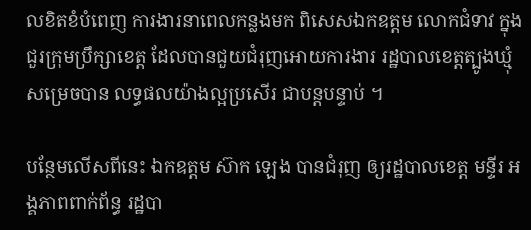លខិតខំបំពេញ ការងារនាពេលកន្លងមក ពិសេសឯកឧត្ដម លោកជំទាវ ក្នុងជួរក្រុមប្រឹក្សាខេត្ត ដែលបានជួយជំរុញអោយការងារ រដ្ឋបាលខេត្តត្បូងឃ្មុំ សម្រេចបាន លទ្ធផលយ៉ាងល្អប្រសើរ ជាបន្តបន្ទាប់ ។

បន្ថែមលើសពីនេះ ឯកឧត្តម ស៊ាក ឡេង បានជំរុញ ឲ្យរដ្ឋបាលខេត្ត មន្ទីរ អង្គភាពពាក់ព័ន្ធ រដ្ឋបា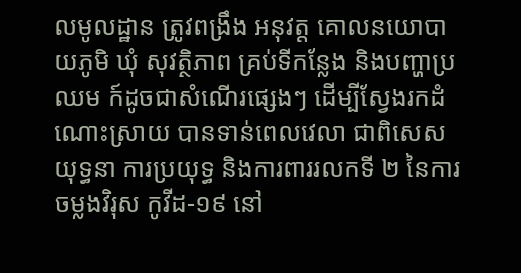លមូលដ្ឋាន ត្រូវពង្រឹង អនុវត្ត គោលនយោបាយភូមិ ឃុំ សុវត្ថិភាព គ្រប់ទីកន្លែង និងបញ្ហាប្រឈម ក៍ដូចជាសំណើរផ្សេងៗ ដើម្បីស្វែងរកដំណោះស្រាយ បានទាន់ពេលវេលា ជាពិសេសយុទ្ធនា ការប្រយុទ្ធ និងការពាររលកទី ២ នៃការចម្លងវិរុស កូវីដ-១៩ នៅ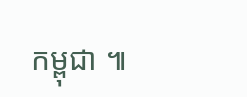កម្ពុជា ៕